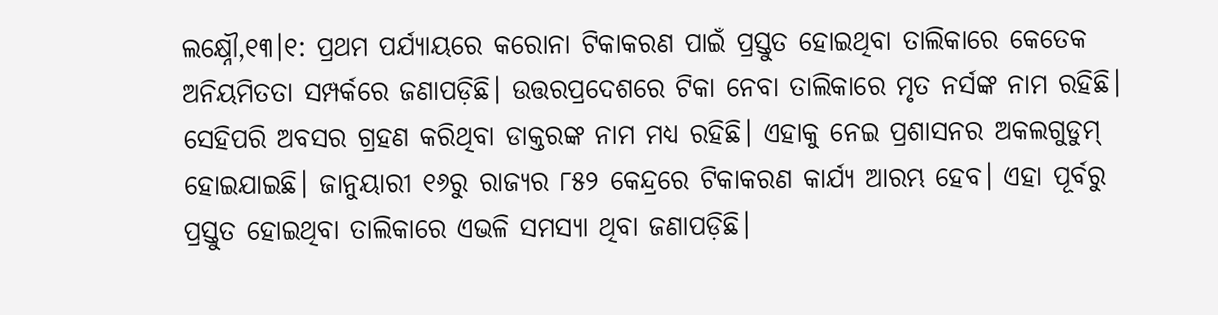ଲକ୍ଷ୍ନୌ,୧୩।୧: ପ୍ରଥମ ପର୍ଯ୍ୟାୟରେ କରୋନା ଟିକାକରଣ ପାଇଁ ପ୍ରସ୍ତୁତ ହୋଇଥିବା ତାଲିକାରେ କେତେକ ଅନିୟମିତତା ସମ୍ପର୍କରେ ଜଣାପଡ଼ିଛି। ଉତ୍ତରପ୍ରଦେଶରେ ଟିକା ନେବା ତାଲିକାରେ ମୃତ ନର୍ସଙ୍କ ନାମ ରହିଛି। ସେହିପରି ଅବସର ଗ୍ରହଣ କରିଥିବା ଡାକ୍ତରଙ୍କ ନାମ ମଧ୍ୟ ରହିଛି। ଏହାକୁ ନେଇ ପ୍ରଶାସନର ଅକଲଗୁଡୁମ୍ ହୋଇଯାଇଛି। ଜାନୁୟାରୀ ୧୬ରୁ ରାଜ୍ୟର ୮୫୨ କେନ୍ଦ୍ରରେ ଟିକାକରଣ କାର୍ଯ୍ୟ ଆରମ୍ଭ ହେବ। ଏହା ପୂର୍ବରୁ ପ୍ରସ୍ତୁତ ହୋଇଥିବା ତାଲିକାରେ ଏଭଳି ସମସ୍ୟା ଥିବା ଜଣାପଡ଼ିଛି।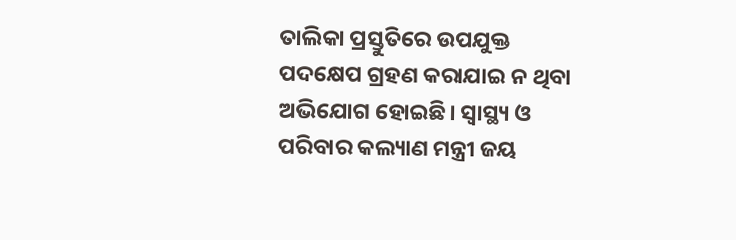ତାଲିକା ପ୍ରସ୍ତୁତିରେ ଉପଯୁକ୍ତ ପଦକ୍ଷେପ ଗ୍ରହଣ କରାଯାଇ ନ ଥିବା ଅଭିଯୋଗ ହୋଇଛି। ସ୍ବାସ୍ଥ୍ୟ ଓ ପରିବାର କଲ୍ୟାଣ ମନ୍ତ୍ରୀ ଜୟ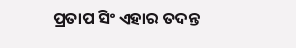ପ୍ରତାପ ସିଂ ଏହାର ତଦନ୍ତ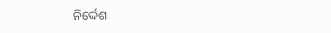ନିର୍ଦ୍ଦେଶ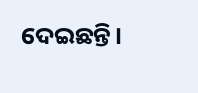ଦେଇଛନ୍ତି।